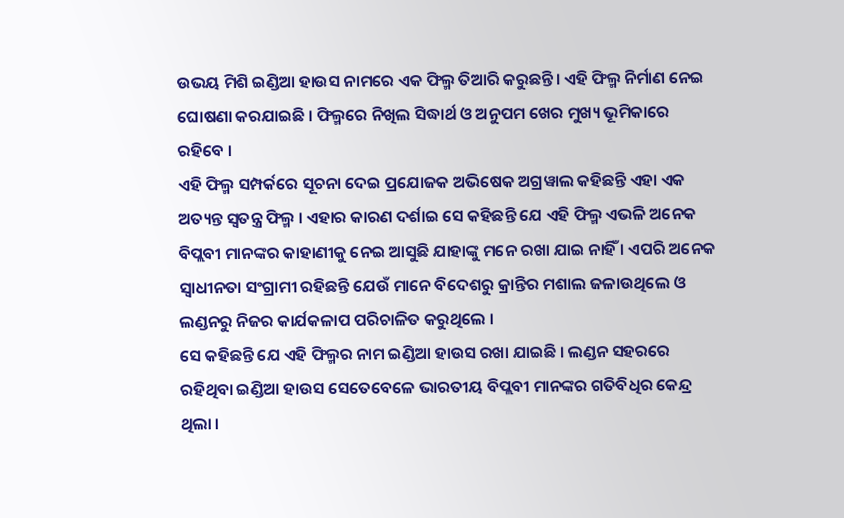ଉଭୟ ମିଶି ଇଣ୍ଡିଆ ହାଉସ ନାମରେ ଏକ ଫିଲ୍ମ ତିଆରି କରୁଛନ୍ତି। ଏହି ଫିଲ୍ମ ନିର୍ମାଣ ନେଇ ଘୋଷଣା କରଯାଇଛି । ଫିଲ୍ମରେ ନିଖିଲ ସିଦ୍ଧାର୍ଥ ଓ ଅନୁପମ ଖେର ମୁଖ୍ୟ ଭୂମିକାରେ ରହିବେ ।
ଏହି ଫିଲ୍ମ ସମ୍ପର୍କରେ ସୂଚନା ଦେଇ ପ୍ରଯୋଜକ ଅଭିଷେକ ଅଗ୍ରୱାଲ କହିଛନ୍ତି ଏହା ଏକ ଅତ୍ୟନ୍ତ ସ୍ୱତନ୍ତ୍ର ଫିଲ୍ମ । ଏହାର କାରଣ ଦର୍ଶାଇ ସେ କହିଛନ୍ତି ଯେ ଏହି ଫିଲ୍ମ ଏଭଳି ଅନେକ ବିପ୍ଲବୀ ମାନଙ୍କର କାହାଣୀକୁ ନେଇ ଆସୁଛି ଯାହାଙ୍କୁ ମନେ ରଖା ଯାଇ ନାହିଁ । ଏପରି ଅନେକ ସ୍ୱାଧୀନତା ସଂଗ୍ରାମୀ ରହିଛନ୍ତି ଯେଉଁ ମାନେ ବିଦେଶରୁ କ୍ରାନ୍ତିର ମଶାଲ ଜଳାଉଥିଲେ ଓ ଲଣ୍ଡନରୁ ନିଜର କାର୍ଯକଳାପ ପରିଚାଳିତ କରୁଥିଲେ ।
ସେ କହିଛନ୍ତି ଯେ ଏହି ଫିଲ୍ମର ନାମ ଇଣ୍ଡିଆ ହାଉସ ରଖା ଯାଇଛି । ଲଣ୍ଡନ ସହରରେ ରହିଥିବା ଇଣ୍ଡିଆ ହାଉସ ସେତେବେଳେ ଭାରତୀୟ ବିପ୍ଲବୀ ମାନଙ୍କର ଗତିବିଧିର କେନ୍ଦ୍ର ଥିଲା ।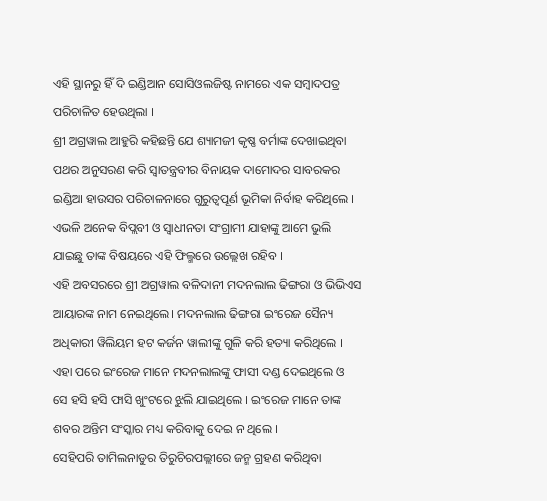ଏହି ସ୍ଥାନରୁ ହିଁ ଦି ଇଣ୍ଡିଆନ ସୋସିଓଲଜିଷ୍ଟ ନାମରେ ଏକ ସମ୍ବାଦପତ୍ର ପରିଚାଳିତ ହେଉଥିଲା ।
ଶ୍ରୀ ଅଗ୍ରୱାଲ ଆହୁରି କହିଛନ୍ତି ଯେ ଶ୍ୟାମଜୀ କୃଷ୍ଣ ବର୍ମାଙ୍କ ଦେଖାଇଥିବା ପଥର ଅନୁସରଣ କରି ସ୍ୱାତନ୍ତ୍ରବୀର ବିନାୟକ ଦାମୋଦର ସାବରକର ଇଣ୍ଡିଆ ହାଉସର ପରିଚାଳନାରେ ଗୁରୁତ୍ୱପୂର୍ଣ ଭୂମିକା ନିର୍ବାହ କରିଥିଲେ । ଏଭଳି ଅନେକ ବିପ୍ଲବୀ ଓ ସ୍ୱାଧୀନତା ସଂଗ୍ରାମୀ ଯାହାଙ୍କୁ ଆମେ ଭୁଲି ଯାଇଛୁ ତାଙ୍କ ବିଷୟରେ ଏହି ଫିଲ୍ମରେ ଉଲ୍ଲେଖ ରହିବ ।
ଏହି ଅବସରରେ ଶ୍ରୀ ଅଗ୍ରୱାଲ ବଳିଦାନୀ ମଦନଲାଲ ଢିଙ୍ଗରା ଓ ଭିଭିଏସ ଆୟାରଙ୍କ ନାମ ନେଇଥିଲେ। ମଦନଲାଲ ଢିଙ୍ଗରା ଇଂରେଜ ସୈନ୍ୟ ଅଧିକାରୀ ୱିଲିୟମ ହଟ କର୍ଜନ ୱାଲୀଙ୍କୁ ଗୁଳି କରି ହତ୍ୟା କରିଥିଲେ । ଏହା ପରେ ଇଂରେଜ ମାନେ ମଦନଲାଲଙ୍କୁ ଫାସୀ ଦଣ୍ଡ ଦେଇଥିଲେ ଓ ସେ ହସି ହସି ଫାସି ଖୁଂଟରେ ଝୁଲି ଯାଇଥିଲେ । ଇଂରେଜ ମାନେ ତାଙ୍କ ଶବର ଅନ୍ତିମ ସଂସ୍କାର ମଧ୍ୟ କରିବାକୁ ଦେଇ ନ ଥିଲେ ।
ସେହିପରି ତାମିଲନାଡୁର ତିରୁଚିରପଲ୍ଲୀରେ ଜନ୍ମ ଗ୍ରହଣ କରିଥିବା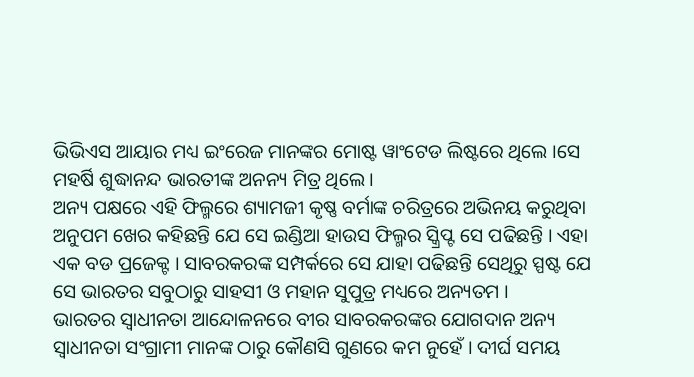ଭିଭିଏସ ଆୟାର ମଧ୍ୟ ଇଂରେଜ ମାନଙ୍କର ମୋଷ୍ଟ ୱାଂଟେଡ ଲିଷ୍ଟରେ ଥିଲେ ।ସେ ମହର୍ଷି ଶୁଦ୍ଧାନନ୍ଦ ଭାରତୀଙ୍କ ଅନନ୍ୟ ମିତ୍ର ଥିଲେ ।
ଅନ୍ୟ ପକ୍ଷରେ ଏହି ଫିଲ୍ମରେ ଶ୍ୟାମଜୀ କୃଷ୍ଣ ବର୍ମାଙ୍କ ଚରିତ୍ରରେ ଅଭିନୟ କରୁଥିବା ଅନୁପମ ଖେର କହିଛନ୍ତି ଯେ ସେ ଇଣ୍ଡିଆ ହାଉସ ଫିଲ୍ମର ସ୍କ୍ରିପ୍ଟ ସେ ପଢିଛନ୍ତି । ଏହା ଏକ ବଡ ପ୍ରଜେକ୍ଟ । ସାବରକରଙ୍କ ସମ୍ପର୍କରେ ସେ ଯାହା ପଢିଛନ୍ତି ସେଥିରୁ ସ୍ପଷ୍ଟ ଯେ ସେ ଭାରତର ସବୁଠାରୁ ସାହସୀ ଓ ମହାନ ସୁପୁତ୍ର ମଧ୍ୟରେ ଅନ୍ୟତମ ।
ଭାରତର ସ୍ୱାଧୀନତା ଆନ୍ଦୋଳନରେ ବୀର ସାବରକରଙ୍କର ଯୋଗଦାନ ଅନ୍ୟ ସ୍ୱାଧୀନତା ସଂଗ୍ରାମୀ ମାନଙ୍କ ଠାରୁ କୌଣସି ଗୁଣରେ କମ ନୁହେଁ । ଦୀର୍ଘ ସମୟ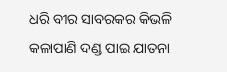ଧରି ବୀର ସାବରକର କିଭଳି କଳାପାଣି ଦଣ୍ଡ ପାଇ ଯାତନା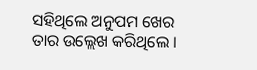ସହିଥିଲେ ଅନୁପମ ଖେର ତାର ଉଲ୍ଲେଖ କରିଥିଲେ ।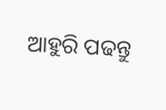ଆହୁରି ପଢନ୍ତୁ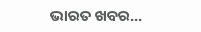ଭାରତ ଖବର...